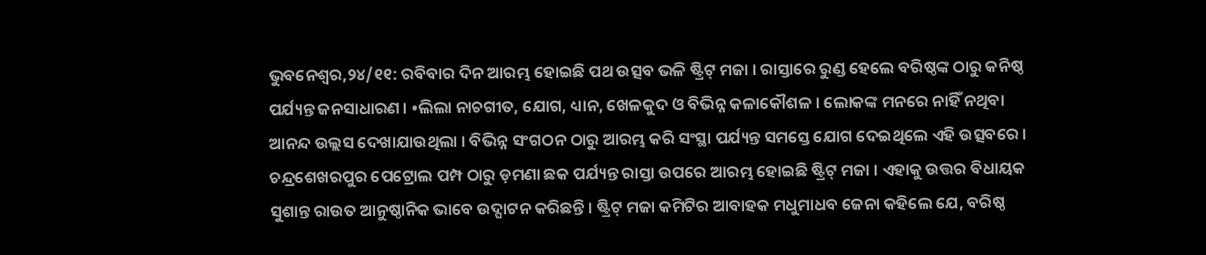ଭୁବନେଶ୍ୱର,୨୪/୧୧: ରବିବାର ଦିନ ଆରମ୍ଭ ହୋଇଛି ପଥ ଉତ୍ସବ ଭଳି ଷ୍ଟ୍ରିଟ୍ ମଜା । ରାସ୍ତାରେ ରୁଣ୍ଡ ହେଲେ ବରିଷ୍ଠଙ୍କ ଠାରୁ କନିଷ୍ଠ ପର୍ଯ୍ୟନ୍ତ ଜନସାଧାରଣ । •ଲିଲା ନାଚଗୀତ, ଯୋଗ, ଧ୍ୟାନ, ଖେଳକୁଦ ଓ ବିଭିନ୍ନ କଳାକୌଶଳ । ଲୋକଙ୍କ ମନରେ ନାହିଁ ନଥିବା ଆନନ୍ଦ ଉଲ୍ଲସ ଦେଖାଯାଉଥିଲା । ବିଭିନ୍ନ ସଂଗଠନ ଠାରୁ ଆରମ୍ଭ କରି ସଂସ୍ଥା ପର୍ଯ୍ୟନ୍ତ ସମସ୍ତେ ଯୋଗ ଦେଇଥିଲେ ଏହି ଉତ୍ସବରେ । ଚନ୍ଦ୍ରଶେଖରପୁର ପେଟ୍ରୋଲ ପମ୍ପ ଠାରୁ ଡ଼ମଣା ଛକ ପର୍ଯ୍ୟନ୍ତ ରାସ୍ତା ଉପରେ ଆରମ୍ଭ ହୋଇଛି ଷ୍ଟ୍ରିଟ୍ ମଜା । ଏହାକୁ ଉତ୍ତର ବିଧାୟକ ସୁଶାନ୍ତ ରାଉତ ଆନୁଷ୍ଠାନିକ ଭାବେ ଉଦ୍ଘାଟନ କରିଛନ୍ତି । ଷ୍ଟ୍ରିଟ୍ ମଜା କମିଟିର ଆବାହକ ମଧୁମାଧବ ଜେନା କହିଲେ ଯେ, ବରିଷ୍ଠ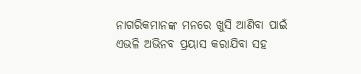ନାଗରିକମାନଙ୍କ ମନରେ ଖୁସି ଆଣିବା ପାଇଁ ଏଭଳି ଅଭିନବ ପ୍ରୟାସ କରାଯିବା ସହ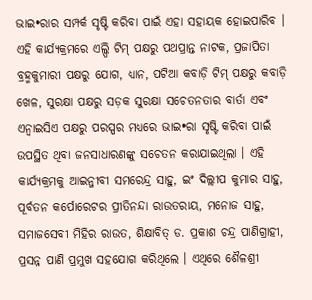ଭାଇ•ରାର ସମ୍ପର୍କ ସୃଷ୍ଟି କରିବା ପାଇଁ ଏହା ସହାୟକ ହୋଇପାରିବ । ଏହି କାର୍ଯ୍ୟକ୍ରମରେ ଏଲ୍ପି ଟିମ୍ ପକ୍ଷରୁ ପଥପ୍ରାନ୍ତ ନାଟକ, ପ୍ରଜାପିତା ବ୍ରହ୍ମକୁମାରୀ ପକ୍ଷରୁ ଯୋଗ, ଧ୍ୟାନ, ପଟିଆ କବାଡ଼ି ଟିମ୍ ପକ୍ଷରୁ କବାଡ଼ି ଖେଳ, ସୁରକ୍ଷା ପକ୍ଷରୁ ସଡ଼କ ସୁରକ୍ଷା ସଚେତନତାର ବାର୍ତା ଏବଂ ଏନ୍ୱାଇସିଏ ପକ୍ଷରୁ ପରସ୍ପର ମଧ୍ୟରେ ଭାଇ•ରା ସୃଷ୍ଟି କରିବା ପାଇଁ ଉପସ୍ଥିତ ଥିବା ଜନସାଧାରଣଙ୍କୁ ସଚେତନ କରାଯାଇଥିଲା । ଏହି କାର୍ଯ୍ୟକ୍ରମକୁ ଆଇନ୍ଜୀବୀ ସମରେନ୍ଦ୍ର ସାହୁ, ଇଂ ଦିଲ୍ଲୀପ କୁମାର ସାହୁ, ପୂର୍ବତନ କର୍ପୋରେଟର ପ୍ରୀତିନନ୍ଦା ରାଉତରାୟ, ମନୋଜ ସାହୁ, ସମାଜସେବୀ ମିହିର ରାଉତ, ଶିକ୍ଷାବିତ୍ ଡ. ପ୍ରକାଶ ଚନ୍ଦ୍ର ପାଣିଗ୍ରାହୀ, ପ୍ରସନ୍ନ ପାଣି ପ୍ରମୁଖ ସହଯୋଗ କରିଥିଲେ । ଏଥିରେ ଶୈଳଶ୍ରୀ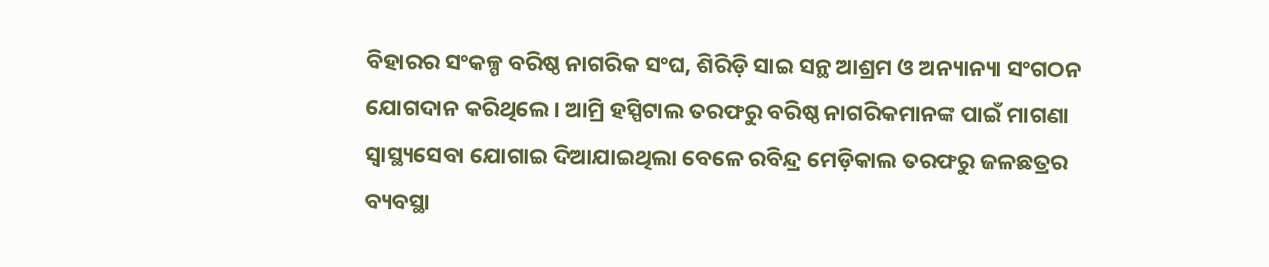ବିହାରର ସଂକଳ୍ପ ବରିଷ୍ଠ ନାଗରିକ ସଂଘ, ଶିରିଡ଼ି ସାଇ ସନ୍ଥ ଆଶ୍ରମ ଓ ଅନ୍ୟାନ୍ୟା ସଂଗଠନ ଯୋଗଦାନ କରିଥିଲେ । ଆମ୍ରି ହସ୍ପିଟାଲ ତରଫରୁ ବରିଷ୍ଠ ନାଗରିକମାନଙ୍କ ପାଇଁ ମାଗଣା ସ୍ୱାସ୍ଥ୍ୟସେବା ଯୋଗାଇ ଦିଆଯାଇଥିଲା ବେଳେ ରବିନ୍ଦ୍ର ମେଡ଼ିକାଲ ତରଫରୁ ଜଳଛତ୍ରର ବ୍ୟବସ୍ଥା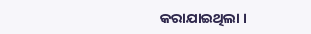କରାଯାଇଥିଲା ।